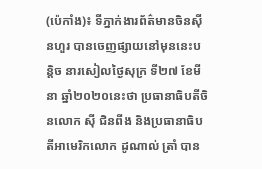(ប៉េកាំង)៖ ទីភ្នាក់ងារព័ត៌មានចិនស៊ីនហួរ បានចេញផ្សាយនៅមុននេះបន្តិច នារសៀលថ្ងៃសុក្រ ទី២៧ ខែមីនា ឆ្នាំ២០២០នេះថា ប្រធានាធិបតីចិនលោក ស៊ី ជិនពីង និងប្រធានាធិបតីអាមេរិកលោក ដូណាល់ ត្រាំ បាន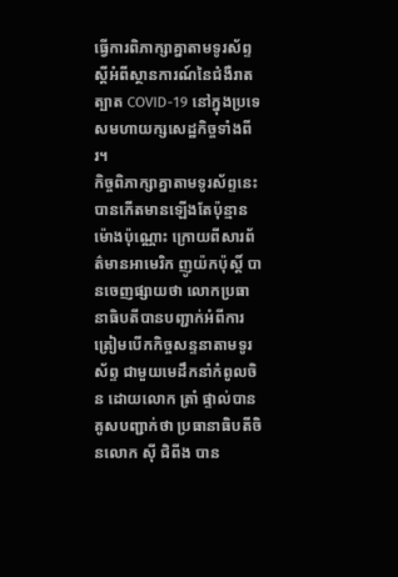ធ្វើការពិភាក្សាគ្នាតាមទូរស័ព្ទ ស្តីអំពីស្ថានការណ៍នៃជំងឺរាតត្បាត COVID-19 នៅក្នុងប្រទេសមហាយក្សសេដ្ឋកិច្ចទាំងពីរ។
កិច្ចពិភាក្សាគ្នាតាមទូរស័ព្ទនេះ បានកើតមានឡើងតែប៉ុន្មានម៉ោងប៉ុណ្ណោះ ក្រោយពីសារព័ត៌មានអាមេរិក ញូយ៉កប៉ុស្តិ៍ បានចេញផ្សាយថា លោកប្រធានាធិបតីបានបញ្ជាក់អំពីការត្រៀមបើកកិច្ចសន្ទនាតាមទូរស័ព្ទ ជាមួយមេដឹកនាំកំពូលចិន ដោយលោក ត្រាំ ផ្ទាល់បានគូសបញ្ជាក់ថា ប្រធានាធិបតីចិនលោក ស៊ី ជិពីង បាន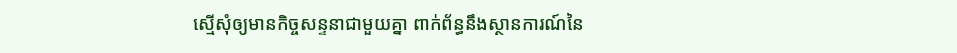ស្មើសុំឲ្យមានកិច្ចសន្ទនាជាមួយគ្នា ពាក់ព័ន្ធនឹងស្ថានការណ៍នៃ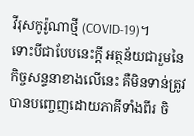វីរុសកូរ៉ូណាថ្មី (COVID-19)។
ទោះបីជាបែបនេះក្តី អត្ថន័យជារួមនៃកិច្ចសន្ទនាខាងលើនេះ គឺមិនទាន់ត្រូវបានបញ្ចេញដោយភាគីទាំងពីរ ចិ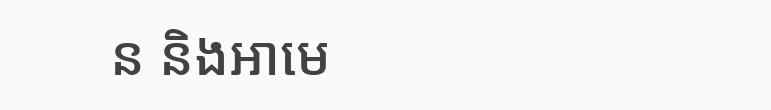ន និងអាមេ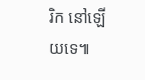រិក នៅឡើយទេ៕